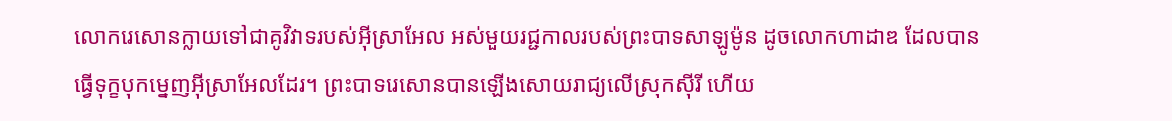លោករេសោនក្លាយទៅជាគូវិវាទរបស់អ៊ីស្រាអែល អស់មួយរជ្ជកាលរបស់ព្រះបាទសាឡូម៉ូន ដូចលោកហាដាឌ ដែលបានធ្វើទុក្ខបុកម្នេញអ៊ីស្រាអែលដែរ។ ព្រះបាទរេសោនបានឡើងសោយរាជ្យលើស្រុកស៊ីរី ហើយ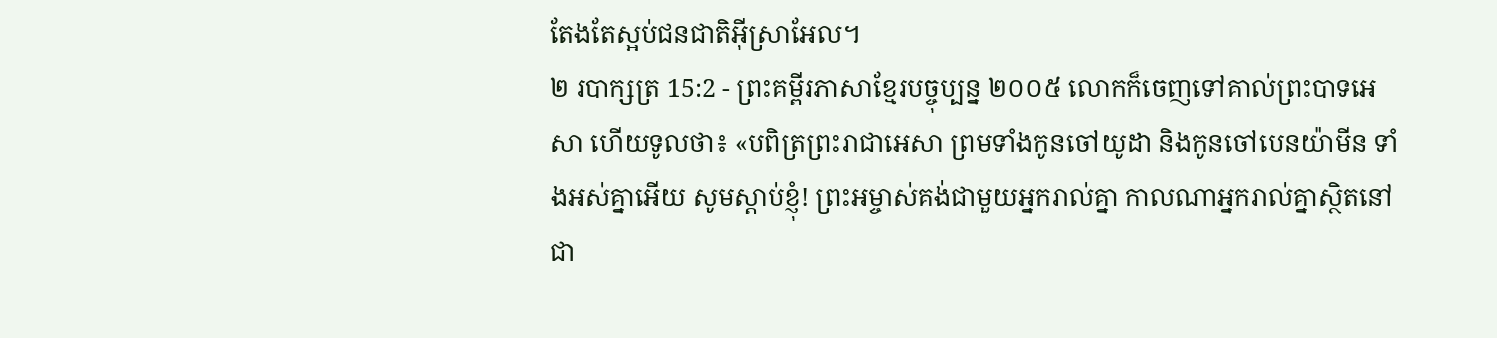តែងតែស្អប់ជនជាតិអ៊ីស្រាអែល។
២ របាក្សត្រ 15:2 - ព្រះគម្ពីរភាសាខ្មែរបច្ចុប្បន្ន ២០០៥ លោកក៏ចេញទៅគាល់ព្រះបាទអេសា ហើយទូលថា៖ «បពិត្រព្រះរាជាអេសា ព្រមទាំងកូនចៅយូដា និងកូនចៅបេនយ៉ាមីន ទាំងអស់គ្នាអើយ សូមស្ដាប់ខ្ញុំ! ព្រះអម្ចាស់គង់ជាមួយអ្នករាល់គ្នា កាលណាអ្នករាល់គ្នាស្ថិតនៅជា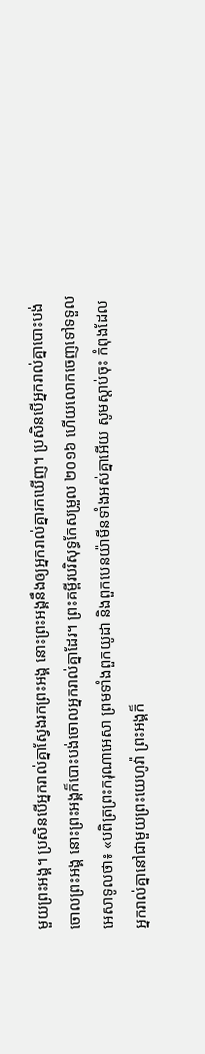មួយព្រះអង្គ។ ប្រសិនបើអ្នករាល់គ្នាស្វែងរកព្រះអង្គ នោះព្រះអង្គនឹងឲ្យអ្នករាល់គ្នារកឃើញ។ ប្រសិនបើអ្នករាល់គ្នាបោះបង់ចោលព្រះអង្គ នោះព្រះអង្គក៏បោះបង់ចោលអ្នករាល់គ្នាដែរ។ ព្រះគម្ពីរបរិសុទ្ធកែសម្រួល ២០១៦ ហើយលោកចេញទៅទទួលអេសាទូលថា៖ «បពិត្រព្រះករុណាអេសា ព្រមទាំងពួកយូដា និងពួកបេនយ៉ាមីនទាំងអស់គ្នាអើយ សូមស្តាប់ចុះ កំពុងដែលអ្នករាល់គ្នានៅជាមួយព្រះយេហូវ៉ា ព្រះអង្គក៏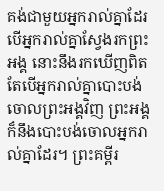គង់ជាមួយអ្នករាល់គ្នាដែរ បើអ្នករាល់គ្នាស្វែងរកព្រះអង្គ នោះនឹងរកឃើញពិត តែបើអ្នករាល់គ្នាបោះបង់ចោលព្រះអង្គវិញ ព្រះអង្គក៏នឹងបោះបង់ចោលអ្នករាល់គ្នាដែរ។ ព្រះគម្ពីរ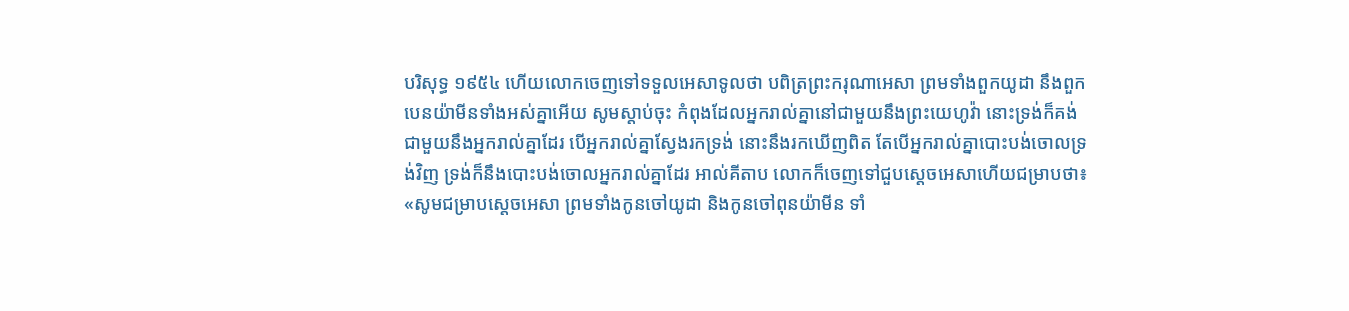បរិសុទ្ធ ១៩៥៤ ហើយលោកចេញទៅទទួលអេសាទូលថា បពិត្រព្រះករុណាអេសា ព្រមទាំងពួកយូដា នឹងពួកបេនយ៉ាមីនទាំងអស់គ្នាអើយ សូមស្តាប់ចុះ កំពុងដែលអ្នករាល់គ្នានៅជាមួយនឹងព្រះយេហូវ៉ា នោះទ្រង់ក៏គង់ជាមួយនឹងអ្នករាល់គ្នាដែរ បើអ្នករាល់គ្នាស្វែងរកទ្រង់ នោះនឹងរកឃើញពិត តែបើអ្នករាល់គ្នាបោះបង់ចោលទ្រង់វិញ ទ្រង់ក៏នឹងបោះបង់ចោលអ្នករាល់គ្នាដែរ អាល់គីតាប លោកក៏ចេញទៅជួបស្តេចអេសាហើយជម្រាបថា៖ «សូមជម្រាបស្តេចអេសា ព្រមទាំងកូនចៅយូដា និងកូនចៅពុនយ៉ាមីន ទាំ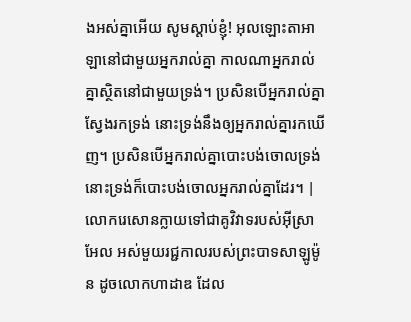ងអស់គ្នាអើយ សូមស្តាប់ខ្ញុំ! អុលឡោះតាអាឡានៅជាមួយអ្នករាល់គ្នា កាលណាអ្នករាល់គ្នាស្ថិតនៅជាមួយទ្រង់។ ប្រសិនបើអ្នករាល់គ្នាស្វែងរកទ្រង់ នោះទ្រង់នឹងឲ្យអ្នករាល់គ្នារកឃើញ។ ប្រសិនបើអ្នករាល់គ្នាបោះបង់ចោលទ្រង់ នោះទ្រង់ក៏បោះបង់ចោលអ្នករាល់គ្នាដែរ។ |
លោករេសោនក្លាយទៅជាគូវិវាទរបស់អ៊ីស្រាអែល អស់មួយរជ្ជកាលរបស់ព្រះបាទសាឡូម៉ូន ដូចលោកហាដាឌ ដែល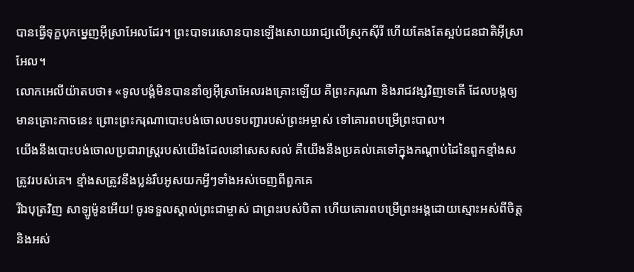បានធ្វើទុក្ខបុកម្នេញអ៊ីស្រាអែលដែរ។ ព្រះបាទរេសោនបានឡើងសោយរាជ្យលើស្រុកស៊ីរី ហើយតែងតែស្អប់ជនជាតិអ៊ីស្រាអែល។
លោកអេលីយ៉ាតបថា៖ «ទូលបង្គំមិនបាននាំឲ្យអ៊ីស្រាអែលរងគ្រោះឡើយ គឺព្រះករុណា និងរាជវង្សវិញទេតើ ដែលបង្កឲ្យមានគ្រោះកាចនេះ ព្រោះព្រះករុណាបោះបង់ចោលបទបញ្ជារបស់ព្រះអម្ចាស់ ទៅគោរពបម្រើព្រះបាល។
យើងនឹងបោះបង់ចោលប្រជារាស្ត្ររបស់យើងដែលនៅសេសសល់ គឺយើងនឹងប្រគល់គេទៅក្នុងកណ្ដាប់ដៃនៃពួកខ្មាំងសត្រូវរបស់គេ។ ខ្មាំងសត្រូវនឹងប្លន់រឹបអូសយកអ្វីៗទាំងអស់ចេញពីពួកគេ
រីឯបុត្រវិញ សាឡូម៉ូនអើយ! ចូរទទួលស្គាល់ព្រះជាម្ចាស់ ជាព្រះរបស់បិតា ហើយគោរពបម្រើព្រះអង្គដោយស្មោះអស់ពីចិត្ត និងអស់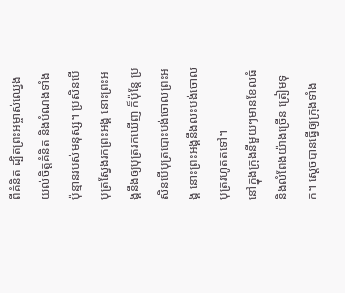ពីគំនិត ដ្បិតព្រះអម្ចាស់ឈ្វេងយល់ចិត្តគំនិត និងបំណងទាំងប៉ុន្មានរបស់មនុស្ស។ ប្រសិនបើបុត្រស្វែងរកព្រះអង្គ នោះព្រះអង្គនឹងឲ្យបុត្ររកឃើញ ក៏ប៉ុន្តែ ប្រសិនបើបុត្របោះបង់ចោលព្រះអង្គ នោះព្រះអង្គនឹងលះបង់ចោលបុត្ររហូតតទៅ។
នៅក្នុងក្រុងនីមួយៗមានខែលធំ និងលំពែងយ៉ាងច្រើន ត្រៀមទុក។ ស្ដេចបានធ្វើឲ្យក្រុងទាំង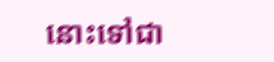នោះទៅជា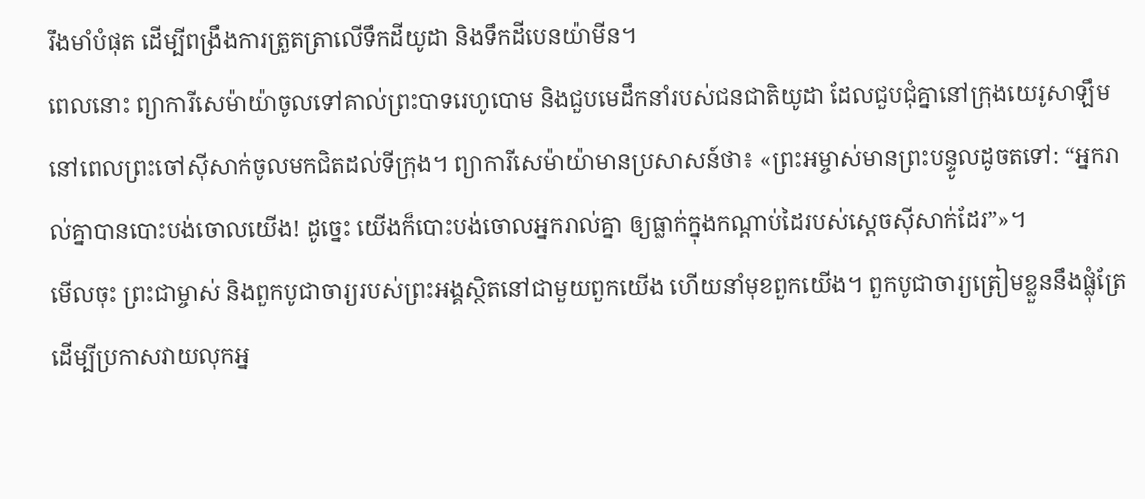រឹងមាំបំផុត ដើម្បីពង្រឹងការត្រួតត្រាលើទឹកដីយូដា និងទឹកដីបេនយ៉ាមីន។
ពេលនោះ ព្យាការីសេម៉ាយ៉ាចូលទៅគាល់ព្រះបាទរេហូបោម និងជួបមេដឹកនាំរបស់ជនជាតិយូដា ដែលជួបជុំគ្នានៅក្រុងយេរូសាឡឹម នៅពេលព្រះចៅស៊ីសាក់ចូលមកជិតដល់ទីក្រុង។ ព្យាការីសេម៉ាយ៉ាមានប្រសាសន៍ថា៖ «ព្រះអម្ចាស់មានព្រះបន្ទូលដូចតទៅ: “អ្នករាល់គ្នាបានបោះបង់ចោលយើង! ដូច្នេះ យើងក៏បោះបង់ចោលអ្នករាល់គ្នា ឲ្យធ្លាក់ក្នុងកណ្ដាប់ដៃរបស់ស្ដេចស៊ីសាក់ដែរ”»។
មើលចុះ ព្រះជាម្ចាស់ និងពួកបូជាចារ្យរបស់ព្រះអង្គស្ថិតនៅជាមួយពួកយើង ហើយនាំមុខពួកយើង។ ពួកបូជាចារ្យត្រៀមខ្លួននឹងផ្លុំត្រែ ដើម្បីប្រកាសវាយលុកអ្ន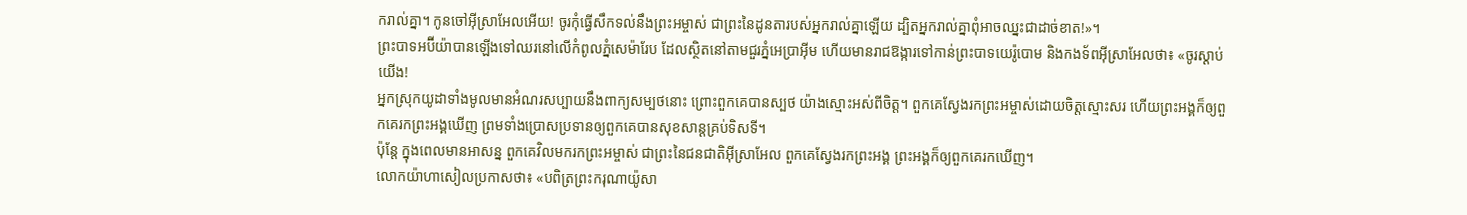ករាល់គ្នា។ កូនចៅអ៊ីស្រាអែលអើយ! ចូរកុំធ្វើសឹកទល់នឹងព្រះអម្ចាស់ ជាព្រះនៃដូនតារបស់អ្នករាល់គ្នាឡើយ ដ្បិតអ្នករាល់គ្នាពុំអាចឈ្នះជាដាច់ខាត!»។
ព្រះបាទអប៊ីយ៉ាបានឡើងទៅឈរនៅលើកំពូលភ្នំសេម៉ារែប ដែលស្ថិតនៅតាមជួរភ្នំអេប្រាអ៊ីម ហើយមានរាជឱង្ការទៅកាន់ព្រះបាទយេរ៉ូបោម និងកងទ័ពអ៊ីស្រាអែលថា៖ «ចូរស្ដាប់យើង!
អ្នកស្រុកយូដាទាំងមូលមានអំណរសប្បាយនឹងពាក្យសម្បថនោះ ព្រោះពួកគេបានស្បថ យ៉ាងស្មោះអស់ពីចិត្ត។ ពួកគេស្វែងរកព្រះអម្ចាស់ដោយចិត្តស្មោះសរ ហើយព្រះអង្គក៏ឲ្យពួកគេរកព្រះអង្គឃើញ ព្រមទាំងប្រោសប្រទានឲ្យពួកគេបានសុខសាន្តគ្រប់ទិសទី។
ប៉ុន្តែ ក្នុងពេលមានអាសន្ន ពួកគេវិលមករកព្រះអម្ចាស់ ជាព្រះនៃជនជាតិអ៊ីស្រាអែល ពួកគេស្វែងរកព្រះអង្គ ព្រះអង្គក៏ឲ្យពួកគេរកឃើញ។
លោកយ៉ាហាសៀលប្រកាសថា៖ «បពិត្រព្រះករុណាយ៉ូសា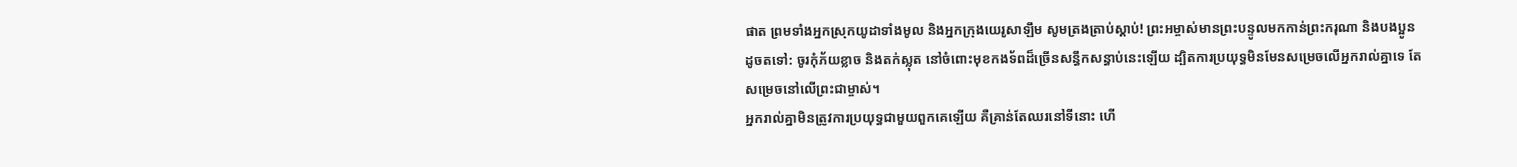ផាត ព្រមទាំងអ្នកស្រុកយូដាទាំងមូល និងអ្នកក្រុងយេរូសាឡឹម សូមត្រងត្រាប់ស្ដាប់! ព្រះអម្ចាស់មានព្រះបន្ទូលមកកាន់ព្រះករុណា និងបងប្អូនដូចតទៅ: ចូរកុំភ័យខ្លាច និងតក់ស្លុត នៅចំពោះមុខកងទ័ពដ៏ច្រើនសន្ធឹកសន្ធាប់នេះឡើយ ដ្បិតការប្រយុទ្ធមិនមែនសម្រេចលើអ្នករាល់គ្នាទេ តែសម្រេចនៅលើព្រះជាម្ចាស់។
អ្នករាល់គ្នាមិនត្រូវការប្រយុទ្ធជាមួយពួកគេឡើយ គឺគ្រាន់តែឈរនៅទីនោះ ហើ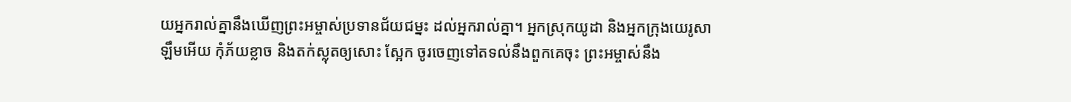យអ្នករាល់គ្នានឹងឃើញព្រះអម្ចាស់ប្រទានជ័យជម្នះ ដល់អ្នករាល់គ្នា។ អ្នកស្រុកយូដា និងអ្នកក្រុងយេរូសាឡឹមអើយ កុំភ័យខ្លាច និងតក់ស្លុតឲ្យសោះ ស្អែក ចូរចេញទៅតទល់នឹងពួកគេចុះ ព្រះអម្ចាស់នឹង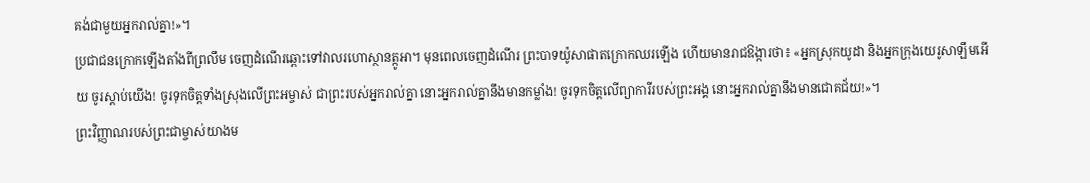គង់ជាមួយអ្នករាល់គ្នា!»។
ប្រជាជនក្រោកឡើងតាំងពីព្រលឹម ចេញដំណើរឆ្ពោះទៅវាលរហោស្ថានត្កូអា។ មុនពេលចេញដំណើរ ព្រះបាទយ៉ូសាផាតក្រោកឈរឡើង ហើយមានរាជឱង្ការថា៖ «អ្នកស្រុកយូដា និងអ្នកក្រុងយេរូសាឡឹមអើយ ចូរស្ដាប់យើង! ចូរទុកចិត្តទាំងស្រុងលើព្រះអម្ចាស់ ជាព្រះរបស់អ្នករាល់គ្នា នោះអ្នករាល់គ្នានឹងមានកម្លាំង! ចូរទុកចិត្តលើព្យាការីរបស់ព្រះអង្គ នោះអ្នករាល់គ្នានឹងមានជោគជ័យ!»។
ព្រះវិញ្ញាណរបស់ព្រះជាម្ចាស់យាងម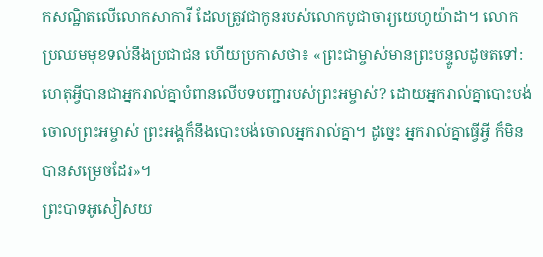កសណ្ឋិតលើលោកសាការី ដែលត្រូវជាកូនរបស់លោកបូជាចារ្យយេហូយ៉ាដា។ លោកប្រឈមមុខទល់នឹងប្រជាជន ហើយប្រកាសថា៖ «ព្រះជាម្ចាស់មានព្រះបន្ទូលដូចតទៅ: ហេតុអ្វីបានជាអ្នករាល់គ្នាបំពានលើបទបញ្ជារបស់ព្រះអម្ចាស់? ដោយអ្នករាល់គ្នាបោះបង់ចោលព្រះអម្ចាស់ ព្រះអង្គក៏នឹងបោះបង់ចោលអ្នករាល់គ្នា។ ដូច្នេះ អ្នករាល់គ្នាធ្វើអ្វី ក៏មិនបានសម្រេចដែរ»។
ព្រះបាទអូសៀសយ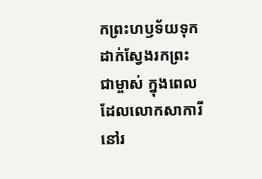កព្រះហឫទ័យទុកដាក់ស្វែងរកព្រះជាម្ចាស់ ក្នុងពេលដែលលោកសាការីនៅរ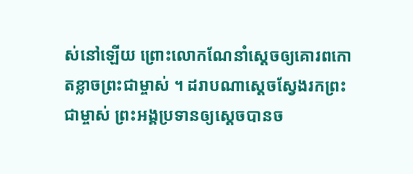ស់នៅឡើយ ព្រោះលោកណែនាំស្ដេចឲ្យគោរពកោតខ្លាចព្រះជាម្ចាស់ ។ ដរាបណាស្ដេចស្វែងរកព្រះជាម្ចាស់ ព្រះអង្គប្រទានឲ្យស្ដេចបានច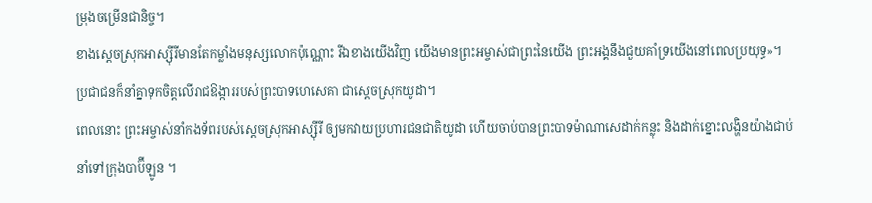ម្រុងចម្រើនជានិច្ច។
ខាងស្ដេចស្រុកអាស្ស៊ីរីមានតែកម្លាំងមនុស្សលោកប៉ុណ្ណោះ រីឯខាងយើងវិញ យើងមានព្រះអម្ចាស់ជាព្រះនៃយើង ព្រះអង្គនឹងជួយគាំទ្រយើងនៅពេលប្រយុទ្ធ»។ ប្រជាជនក៏នាំគ្នាទុកចិត្តលើរាជឱង្ការរបស់ព្រះបាទហេសេគា ជាស្ដេចស្រុកយូដា។
ពេលនោះ ព្រះអម្ចាស់នាំកងទ័ពរបស់ស្ដេចស្រុកអាស្ស៊ីរី ឲ្យមកវាយប្រហារជនជាតិយូដា ហើយចាប់បានព្រះបាទម៉ាណាសេដាក់កន្លុះ និងដាក់ខ្នោះលង្ហិនយ៉ាងជាប់នាំទៅក្រុងបាប៊ីឡូន ។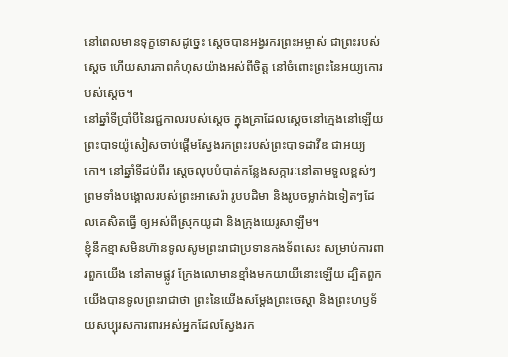នៅពេលមានទុក្ខទោសដូច្នេះ ស្ដេចបានអង្វរករព្រះអម្ចាស់ ជាព្រះរបស់ស្ដេច ហើយសារភាពកំហុសយ៉ាងអស់ពីចិត្ត នៅចំពោះព្រះនៃអយ្យកោរបស់ស្ដេច។
នៅឆ្នាំទីប្រាំបីនៃរជ្ជកាលរបស់ស្ដេច ក្នុងគ្រាដែលស្ដេចនៅក្មេងនៅឡើយ ព្រះបាទយ៉ូសៀសចាប់ផ្ដើមស្វែងរកព្រះរបស់ព្រះបាទដាវីឌ ជាអយ្យកោ។ នៅឆ្នាំទីដប់ពីរ ស្ដេចលុបបំបាត់កន្លែងសក្ការៈនៅតាមទួលខ្ពស់ៗ ព្រមទាំងបង្គោលរបស់ព្រះអាសេរ៉ា រូបបដិមា និងរូបចម្លាក់ឯទៀតៗដែលគេសិតធ្វើ ឲ្យអស់ពីស្រុកយូដា និងក្រុងយេរូសាឡឹម។
ខ្ញុំនឹកខ្មាសមិនហ៊ានទូលសូមព្រះរាជាប្រទានកងទ័ពសេះ សម្រាប់ការពារពួកយើង នៅតាមផ្លូវ ក្រែងលោមានខ្មាំងមកយាយីនោះឡើយ ដ្បិតពួកយើងបានទូលព្រះរាជាថា ព្រះនៃយើងសម្តែងព្រះចេស្ដា និងព្រះហឫទ័យសប្បុរសការពារអស់អ្នកដែលស្វែងរក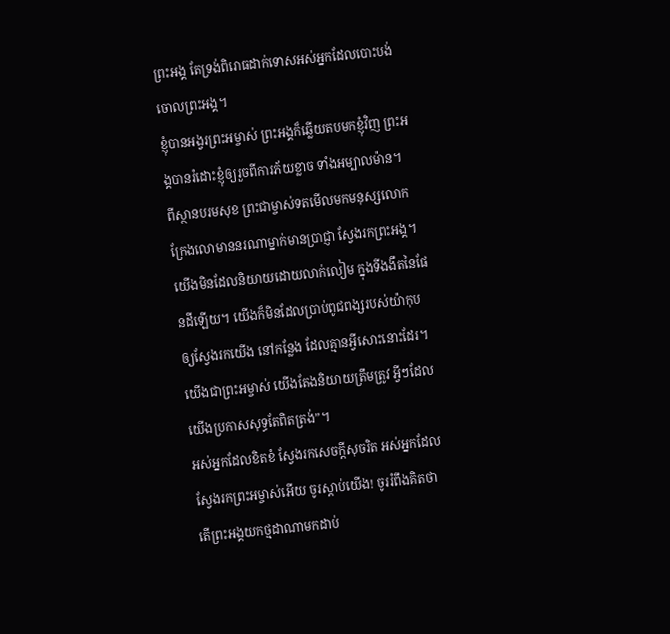ព្រះអង្គ តែទ្រង់ពិរោធដាក់ទោសអស់អ្នកដែលបោះបង់ចោលព្រះអង្គ។
ខ្ញុំបានអង្វរព្រះអម្ចាស់ ព្រះអង្គក៏ឆ្លើយតបមកខ្ញុំវិញ ព្រះអង្គបានរំដោះខ្ញុំឲ្យរួចពីការភ័យខ្លាច ទាំងអម្បាលម៉ាន។
ពីស្ថានបរមសុខ ព្រះជាម្ចាស់ទតមើលមកមនុស្សលោក ក្រែងលោមាននរណាម្នាក់មានប្រាជ្ញា ស្វែងរកព្រះអង្គ។
យើងមិនដែលនិយាយដោយលាក់លៀម ក្នុងទីងងឹតនៃផែនដីឡើយ។ យើងក៏មិនដែលប្រាប់ពូជពង្សរបស់យ៉ាកុប ឲ្យស្វែងរកយើង នៅកន្លែង ដែលគ្មានអ្វីសោះនោះដែរ។ យើងជាព្រះអម្ចាស់ យើងតែងនិយាយត្រឹមត្រូវ អ្វីៗដែលយើងប្រកាសសុទ្ធតែពិតត្រង់”។
អស់អ្នកដែលខិតខំ ស្វែងរកសេចក្ដីសុចរិត អស់អ្នកដែលស្វែងរកព្រះអម្ចាស់អើយ ចូរស្ដាប់យើង! ចូររំពឹងគិតថា តើព្រះអង្គយកថ្មដាណាមកដាប់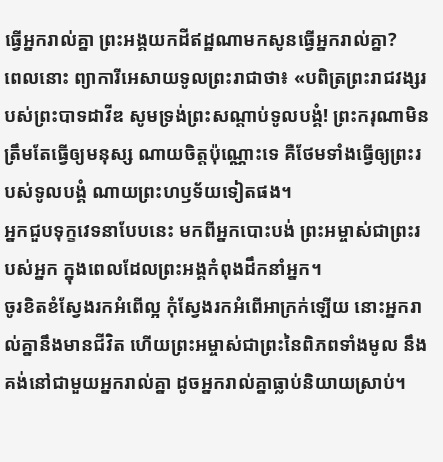ធ្វើអ្នករាល់គ្នា ព្រះអង្គយកដីឥដ្ឋណាមកសូនធ្វើអ្នករាល់គ្នា?
ពេលនោះ ព្យាការីអេសាយទូលព្រះរាជាថា៖ «បពិត្រព្រះរាជវង្សរបស់ព្រះបាទដាវីឌ សូមទ្រង់ព្រះសណ្ដាប់ទូលបង្គំ! ព្រះករុណាមិនត្រឹមតែធ្វើឲ្យមនុស្ស ណាយចិត្តប៉ុណ្ណោះទេ គឺថែមទាំងធ្វើឲ្យព្រះរបស់ទូលបង្គំ ណាយព្រះហឫទ័យទៀតផង។
អ្នកជួបទុក្ខវេទនាបែបនេះ មកពីអ្នកបោះបង់ ព្រះអម្ចាស់ជាព្រះរបស់អ្នក ក្នុងពេលដែលព្រះអង្គកំពុងដឹកនាំអ្នក។
ចូរខិតខំស្វែងរកអំពើល្អ កុំស្វែងរកអំពើអាក្រក់ឡើយ នោះអ្នករាល់គ្នានឹងមានជីវិត ហើយព្រះអម្ចាស់ជាព្រះនៃពិភពទាំងមូល នឹងគង់នៅជាមួយអ្នករាល់គ្នា ដូចអ្នករាល់គ្នាធ្លាប់និយាយស្រាប់។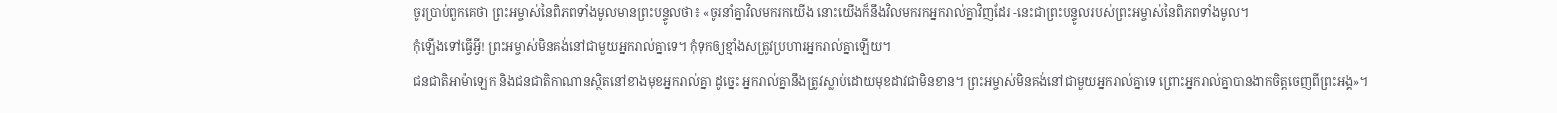ចូរប្រាប់ពួកគេថា ព្រះអម្ចាស់នៃពិភពទាំងមូលមានព្រះបន្ទូលថា៖ «ចូរនាំគ្នាវិលមករកយើង នោះយើងក៏នឹងវិលមករកអ្នករាល់គ្នាវិញដែរ -នេះជាព្រះបន្ទូលរបស់ព្រះអម្ចាស់នៃពិភពទាំងមូល។
កុំឡើងទៅធ្វើអ្វី! ព្រះអម្ចាស់មិនគង់នៅជាមួយអ្នករាល់គ្នាទេ។ កុំទុកឲ្យខ្មាំងសត្រូវប្រហារអ្នករាល់គ្នាឡើយ។
ជនជាតិអាម៉ាឡេក និងជនជាតិកាណានស្ថិតនៅខាងមុខអ្នករាល់គ្នា ដូច្នេះ អ្នករាល់គ្នានឹងត្រូវស្លាប់ដោយមុខដាវជាមិនខាន។ ព្រះអម្ចាស់មិនគង់នៅជាមួយអ្នករាល់គ្នាទេ ព្រោះអ្នករាល់គ្នាបានងាកចិត្តចេញពីព្រះអង្គ»។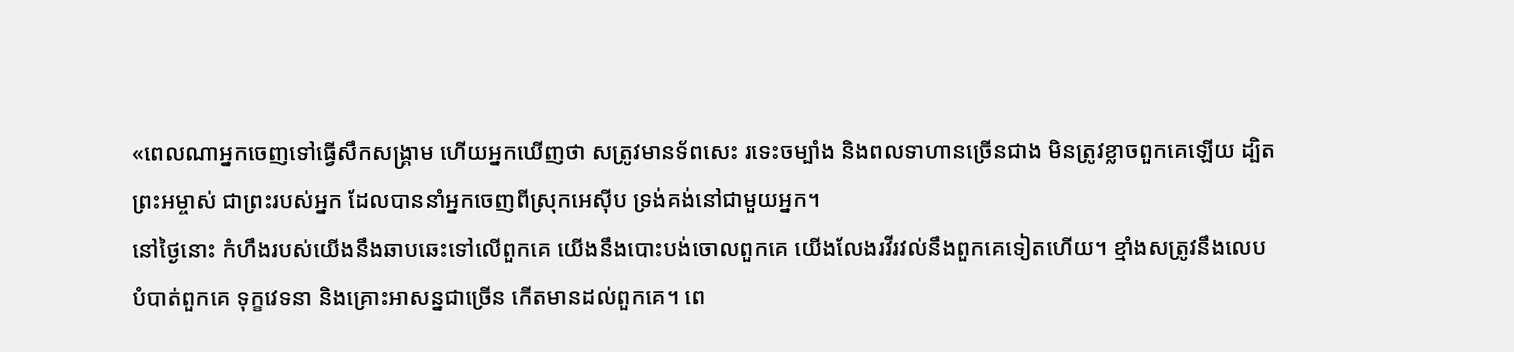«ពេលណាអ្នកចេញទៅធ្វើសឹកសង្គ្រាម ហើយអ្នកឃើញថា សត្រូវមានទ័ពសេះ រទេះចម្បាំង និងពលទាហានច្រើនជាង មិនត្រូវខ្លាចពួកគេឡើយ ដ្បិតព្រះអម្ចាស់ ជាព្រះរបស់អ្នក ដែលបាននាំអ្នកចេញពីស្រុកអេស៊ីប ទ្រង់គង់នៅជាមួយអ្នក។
នៅថ្ងៃនោះ កំហឹងរបស់យើងនឹងឆាបឆេះទៅលើពួកគេ យើងនឹងបោះបង់ចោលពួកគេ យើងលែងរវីរវល់នឹងពួកគេទៀតហើយ។ ខ្មាំងសត្រូវនឹងលេបបំបាត់ពួកគេ ទុក្ខវេទនា និងគ្រោះអាសន្នជាច្រើន កើតមានដល់ពួកគេ។ ពេ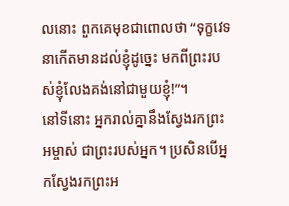លនោះ ពួកគេមុខជាពោលថា “ទុក្ខវេទនាកើតមានដល់ខ្ញុំដូច្នេះ មកពីព្រះរបស់ខ្ញុំលែងគង់នៅជាមួយខ្ញុំ!”។
នៅទីនោះ អ្នករាល់គ្នានឹងស្វែងរកព្រះអម្ចាស់ ជាព្រះរបស់អ្នក។ ប្រសិនបើអ្នកស្វែងរកព្រះអ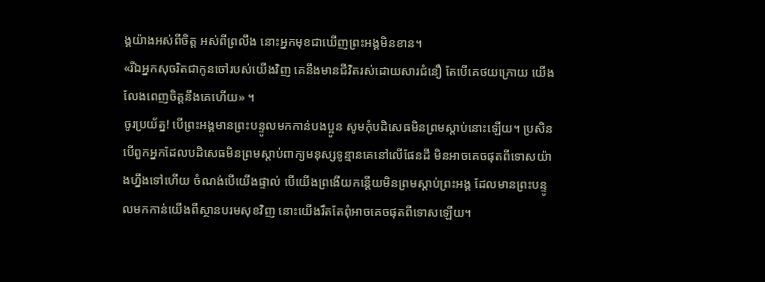ង្គយ៉ាងអស់ពីចិត្ត អស់ពីព្រលឹង នោះអ្នកមុខជាឃើញព្រះអង្គមិនខាន។
«រីឯអ្នកសុចរិតជាកូនចៅរបស់យើងវិញ គេនឹងមានជីវិតរស់ដោយសារជំនឿ តែបើគេថយក្រោយ យើងលែងពេញចិត្តនឹងគេហើយ» ។
ចូរប្រយ័ត្ន! បើព្រះអង្គមានព្រះបន្ទូលមកកាន់បងប្អូន សូមកុំបដិសេធមិនព្រមស្ដាប់នោះឡើយ។ ប្រសិនបើពួកអ្នកដែលបដិសេធមិនព្រមស្ដាប់ពាក្យមនុស្សទូន្មានគេនៅលើផែនដី មិនអាចគេចផុតពីទោសយ៉ាងហ្នឹងទៅហើយ ចំណង់បើយើងផ្ទាល់ បើយើងព្រងើយកន្តើយមិនព្រមស្ដាប់ព្រះអង្គ ដែលមានព្រះបន្ទូលមកកាន់យើងពីស្ថានបរមសុខវិញ នោះយើងរឹតតែពុំអាចគេចផុតពីទោសឡើយ។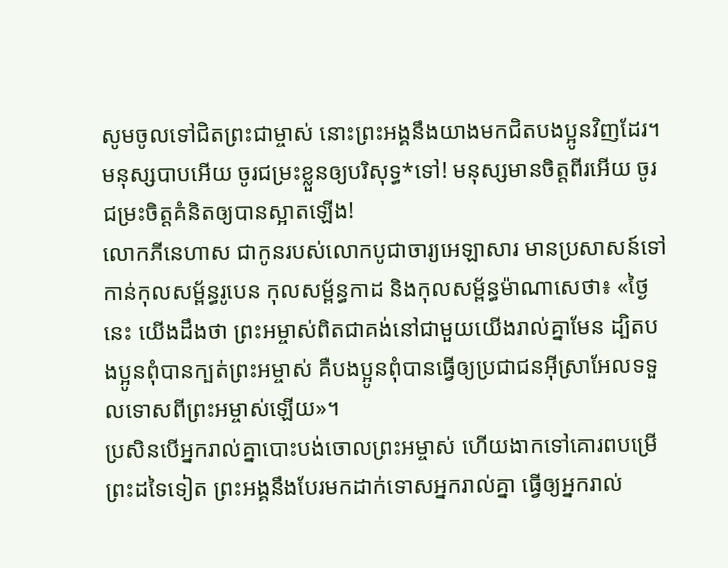សូមចូលទៅជិតព្រះជាម្ចាស់ នោះព្រះអង្គនឹងយាងមកជិតបងប្អូនវិញដែរ។ មនុស្សបាបអើយ ចូរជម្រះខ្លួនឲ្យបរិសុទ្ធ*ទៅ! មនុស្សមានចិត្តពីរអើយ ចូរជម្រះចិត្តគំនិតឲ្យបានស្អាតឡើង!
លោកភីនេហាស ជាកូនរបស់លោកបូជាចារ្យអេឡាសារ មានប្រសាសន៍ទៅកាន់កុលសម្ព័ន្ធរូបេន កុលសម្ព័ន្ធកាដ និងកុលសម្ព័ន្ធម៉ាណាសេថា៖ «ថ្ងៃនេះ យើងដឹងថា ព្រះអម្ចាស់ពិតជាគង់នៅជាមួយយើងរាល់គ្នាមែន ដ្បិតបងប្អូនពុំបានក្បត់ព្រះអម្ចាស់ គឺបងប្អូនពុំបានធ្វើឲ្យប្រជាជនអ៊ីស្រាអែលទទួលទោសពីព្រះអម្ចាស់ឡើយ»។
ប្រសិនបើអ្នករាល់គ្នាបោះបង់ចោលព្រះអម្ចាស់ ហើយងាកទៅគោរពបម្រើព្រះដទៃទៀត ព្រះអង្គនឹងបែរមកដាក់ទោសអ្នករាល់គ្នា ធ្វើឲ្យអ្នករាល់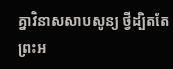គ្នាវិនាសសាបសូន្យ ថ្វីដ្បិតតែព្រះអ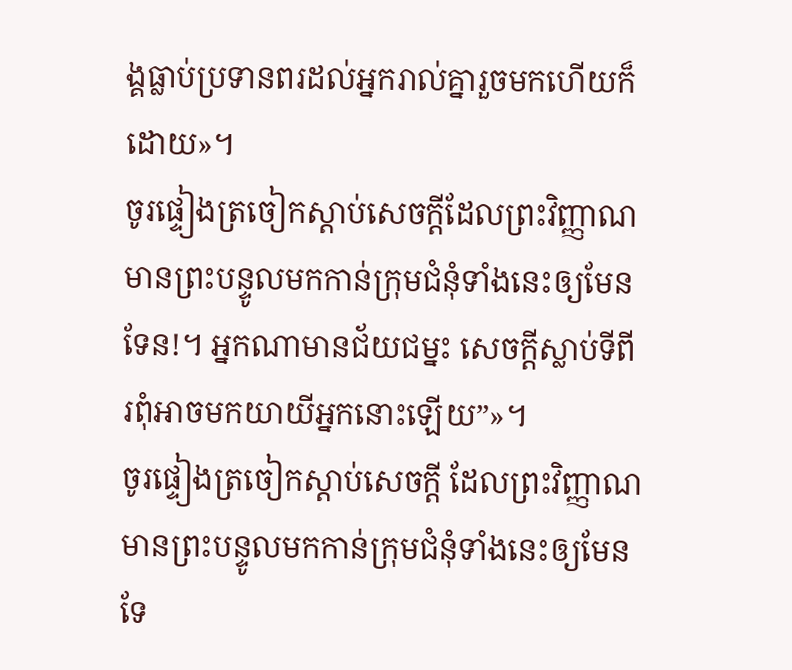ង្គធ្លាប់ប្រទានពរដល់អ្នករាល់គ្នារួចមកហើយក៏ដោយ»។
ចូរផ្ទៀងត្រចៀកស្ដាប់សេចក្ដីដែលព្រះវិញ្ញាណមានព្រះបន្ទូលមកកាន់ក្រុមជំនុំទាំងនេះឲ្យមែនទែន!។ អ្នកណាមានជ័យជម្នះ សេចក្ដីស្លាប់ទីពីរពុំអាចមកយាយីអ្នកនោះឡើយ”»។
ចូរផ្ទៀងត្រចៀកស្ដាប់សេចក្ដី ដែលព្រះវិញ្ញាណមានព្រះបន្ទូលមកកាន់ក្រុមជំនុំទាំងនេះឲ្យមែនទែ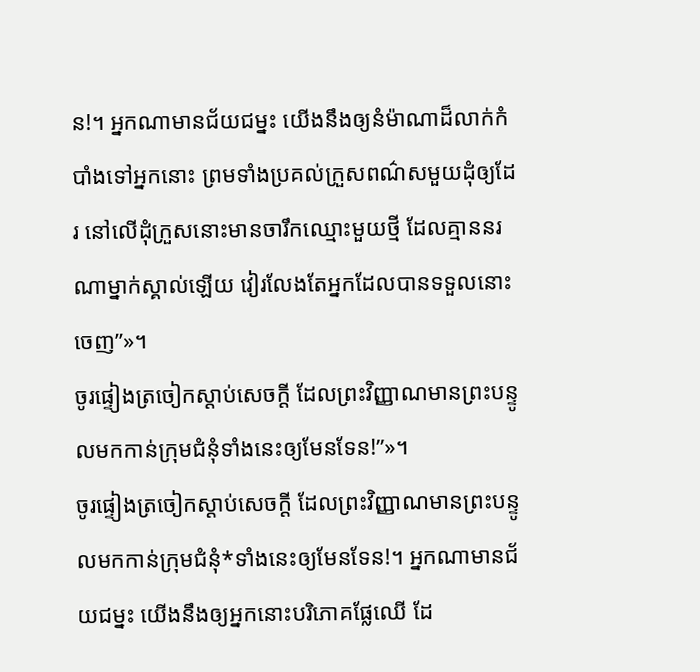ន!។ អ្នកណាមានជ័យជម្នះ យើងនឹងឲ្យនំម៉ាណាដ៏លាក់កំបាំងទៅអ្នកនោះ ព្រមទាំងប្រគល់ក្រួសពណ៌សមួយដុំឲ្យដែរ នៅលើដុំក្រួសនោះមានចារឹកឈ្មោះមួយថ្មី ដែលគ្មាននរណាម្នាក់ស្គាល់ឡើយ វៀរលែងតែអ្នកដែលបានទទួលនោះចេញ”»។
ចូរផ្ទៀងត្រចៀកស្ដាប់សេចក្ដី ដែលព្រះវិញ្ញាណមានព្រះបន្ទូលមកកាន់ក្រុមជំនុំទាំងនេះឲ្យមែនទែន!”»។
ចូរផ្ទៀងត្រចៀកស្ដាប់សេចក្ដី ដែលព្រះវិញ្ញាណមានព្រះបន្ទូលមកកាន់ក្រុមជំនុំ*ទាំងនេះឲ្យមែនទែន!។ អ្នកណាមានជ័យជម្នះ យើងនឹងឲ្យអ្នកនោះបរិភោគផ្លែឈើ ដែ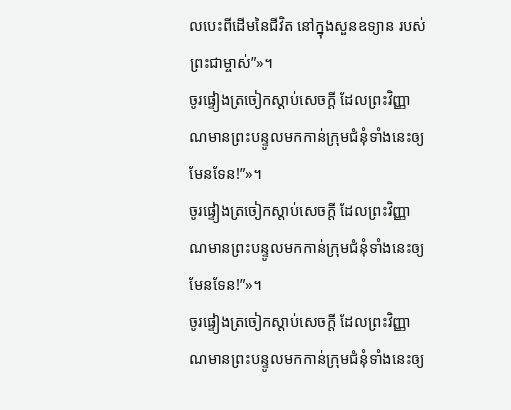លបេះពីដើមនៃជីវិត នៅក្នុងសួនឧទ្យាន របស់ព្រះជាម្ចាស់”»។
ចូរផ្ទៀងត្រចៀកស្ដាប់សេចក្ដី ដែលព្រះវិញ្ញាណមានព្រះបន្ទូលមកកាន់ក្រុមជំនុំទាំងនេះឲ្យមែនទែន!”»។
ចូរផ្ទៀងត្រចៀកស្ដាប់សេចក្ដី ដែលព្រះវិញ្ញាណមានព្រះបន្ទូលមកកាន់ក្រុមជំនុំទាំងនេះឲ្យមែនទែន!”»។
ចូរផ្ទៀងត្រចៀកស្ដាប់សេចក្ដី ដែលព្រះវិញ្ញាណមានព្រះបន្ទូលមកកាន់ក្រុមជំនុំទាំងនេះឲ្យ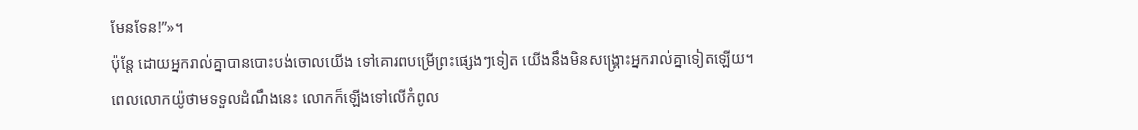មែនទែន!”»។
ប៉ុន្តែ ដោយអ្នករាល់គ្នាបានបោះបង់ចោលយើង ទៅគោរពបម្រើព្រះផ្សេងៗទៀត យើងនឹងមិនសង្គ្រោះអ្នករាល់គ្នាទៀតឡើយ។
ពេលលោកយ៉ូថាមទទួលដំណឹងនេះ លោកក៏ឡើងទៅលើកំពូល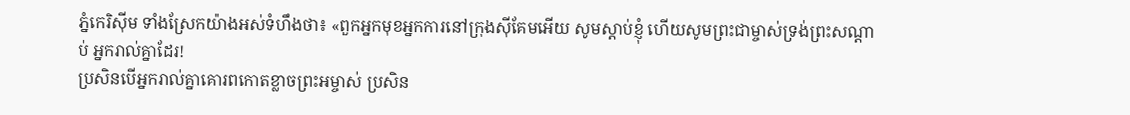ភ្នំកេរិស៊ីម ទាំងស្រែកយ៉ាងអស់ទំហឹងថា៖ «ពួកអ្នកមុខអ្នកការនៅក្រុងស៊ីគែមអើយ សូមស្ដាប់ខ្ញុំ ហើយសូមព្រះជាម្ចាស់ទ្រង់ព្រះសណ្ដាប់ អ្នករាល់គ្នាដែរ!
ប្រសិនបើអ្នករាល់គ្នាគោរពកោតខ្លាចព្រះអម្ចាស់ ប្រសិន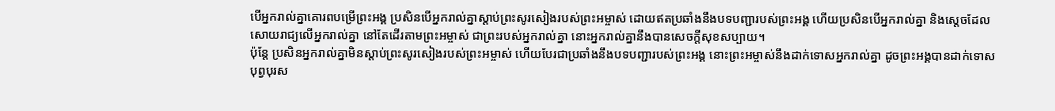បើអ្នករាល់គ្នាគោរពបម្រើព្រះអង្គ ប្រសិនបើអ្នករាល់គ្នាស្ដាប់ព្រះសូរសៀងរបស់ព្រះអម្ចាស់ ដោយឥតប្រឆាំងនឹងបទបញ្ជារបស់ព្រះអង្គ ហើយប្រសិនបើអ្នករាល់គ្នា និងស្ដេចដែលសោយរាជ្យលើអ្នករាល់គ្នា នៅតែដើរតាមព្រះអម្ចាស់ ជាព្រះរបស់អ្នករាល់គ្នា នោះអ្នករាល់គ្នានឹងបានសេចក្ដីសុខសប្បាយ។
ប៉ុន្តែ ប្រសិនអ្នករាល់គ្នាមិនស្ដាប់ព្រះសូរសៀងរបស់ព្រះអម្ចាស់ ហើយបែរជាប្រឆាំងនឹងបទបញ្ជារបស់ព្រះអង្គ នោះព្រះអម្ចាស់នឹងដាក់ទោសអ្នករាល់គ្នា ដូចព្រះអង្គបានដាក់ទោសបុព្វបុរស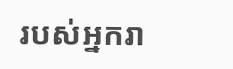របស់អ្នករា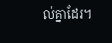ល់គ្នាដែរ។